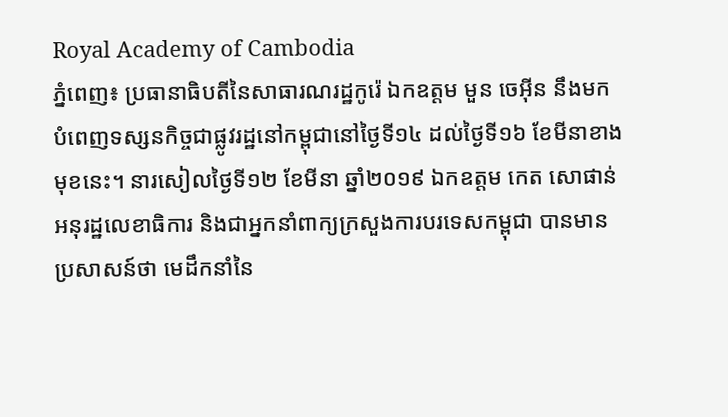Royal Academy of Cambodia
ភ្នំពេញ៖ ប្រធានាធិបតីនៃសាធារណរដ្ឋកូរ៉េ ឯកឧត្តម មួន ចេអ៊ីន នឹងមកបំពេញទស្សនកិច្ចជាផ្លូវរដ្ឋនៅកម្ពុជានៅថ្ងៃទី១៤ ដល់ថ្ងៃទី១៦ ខែមីនាខាងមុខនេះ។ នារសៀលថ្ងៃទី១២ ខែមីនា ឆ្នាំ២០១៩ ឯកឧត្តម កេត សោផាន់ អនុរដ្ឋលេខាធិការ និងជាអ្នកនាំពាក្យក្រសួងការបរទេសកម្ពុជា បានមាន ប្រសាសន៍ថា មេដឹកនាំនៃ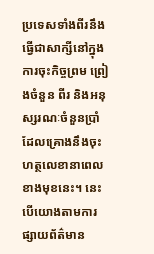ប្រទេសទាំងពីរនឹងធ្វើជាសាក្សីនៅក្នុងការចុះកិច្ចព្រម ព្រៀងចំនួន ពីរ និងអនុស្សរណៈចំនួនប្រាំដែលគ្រោងនឹងចុះហត្ថលេខានាពេលខាងមុខនេះ។ នេះបើយោងតាមការផ្សាយព័ត៌មាន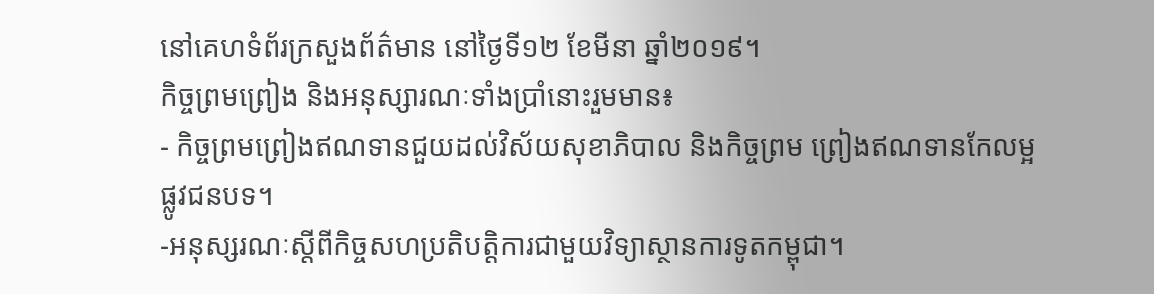នៅគេហទំព័រក្រសួងព័ត៌មាន នៅថ្ងៃទី១២ ខែមីនា ឆ្នាំ២០១៩។
កិច្ចព្រមព្រៀង និងអនុស្សារណៈទាំងប្រាំនោះរួមមាន៖
- កិច្ចព្រមព្រៀងឥណទានជួយដល់វិស័យសុខាភិបាល និងកិច្ចព្រម ព្រៀងឥណទានកែលម្អផ្លូវជនបទ។
-អនុស្សរណៈស្តីពីកិច្ចសហប្រតិបត្តិការជាមួយវិទ្យាស្ថានការទូតកម្ពុជា។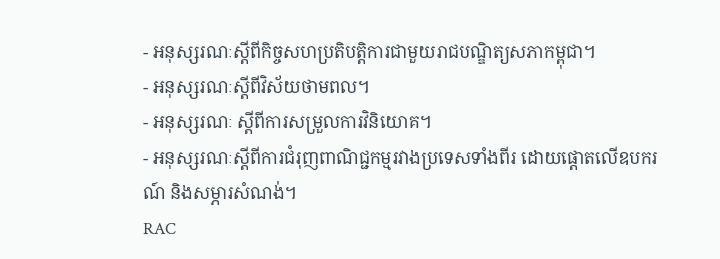- អនុស្សរណៈស្តីពីកិច្ចសហប្រតិបត្តិការជាមួយរាជបណ្ឌិត្យសភាកម្ពុជា។
- អនុស្សរណៈស្តីពីវិស័យថាមពល។
- អនុស្សរណៈ ស្តីពីការសម្រួលការវិនិយោគ។
- អនុស្សរណៈស្តីពីការជំរុញពាណិជ្ជកម្មរវាងប្រទេសទាំងពីរ ដោយផ្តោតលើឧបករណ៍ និងសម្ភារសំណង់។
RAC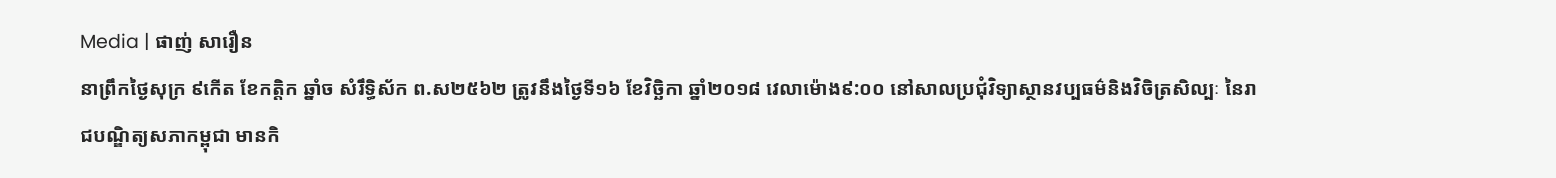Media | ផាញ់ សារឿន
នាព្រឹកថ្ងៃសុក្រ ៩កើត ខែកត្តិក ឆ្នាំច សំរឹទ្ធិស័ក ព.ស២៥៦២ ត្រូវនឹងថ្ងៃទី១៦ ខែវិច្ឆិកា ឆ្នាំ២០១៨ វេលាម៉ោង៩:០០ នៅសាលប្រជុំវិទ្យាស្ថានវប្បធម៌និងវិចិត្រសិល្បៈ នៃរាជបណ្ឌិត្យសភាកម្ពុជា មានកិ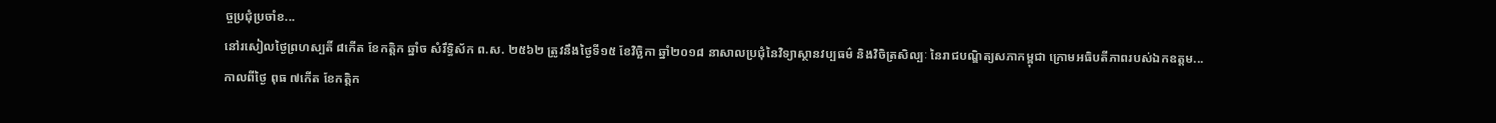ច្ចប្រជុំប្រចាំខ...
នៅរសៀលថ្ងៃព្រហស្បតិ៍ ៨កើត ខែកត្តិក ឆ្នាំច សំរឹទ្ធិស័ក ព.ស. ២៥៦២ ត្រូវនឹងថ្ងៃទី១៥ ខែវិច្ឆិកា ឆ្នាំ២០១៨ នាសាលប្រជុំនៃវិទ្យាស្ថានវប្បធម៌ និងវិចិត្រសិល្បៈ នៃរាជបណ្ឌិត្យសភាកម្ពុជា ក្រោមអធិបតីភាពរបស់ឯកឧត្តម...
កាលពីថ្ងៃ ពុធ ៧កើត ខែកត្តិក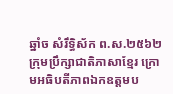ឆ្នាំច សំរឹទ្ធិស័ក ព.ស.២៥៦២ ក្រុមប្រឹក្សាជាតិភាសាខ្មែរ ក្រោមអធិបតីភាពឯកឧត្តមប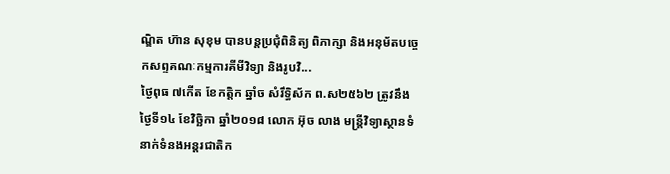ណ្ឌិត ហ៊ាន សុខុម បានបន្តប្រជុំពិនិត្យ ពិភាក្សា និងអនុម័តបច្ចេកសព្ទគណៈកម្មការគីមីវិទ្យា និងរូបវិ...
ថ្ងៃពុធ ៧កើត ខែកត្តិក ឆ្នាំច សំរឹទ្ធិស័ក ព.ស២៥៦២ ត្រូវនឹងថ្ងៃទី១៤ ខែវិច្ឆិកា ឆ្នាំ២០១៨ លោក អ៊ុច លាង មន្ត្រីវិទ្យាស្ថានទំនាក់ទំនងអន្តរជាតិក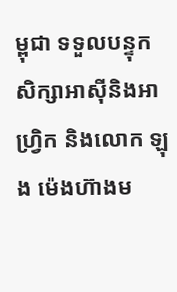ម្ពុជា ទទួលបន្ទុកសិក្សាអាស៊ីនិងអាហ្វ្រិក និងលោក ឡុង ម៉េងហ៊ាងម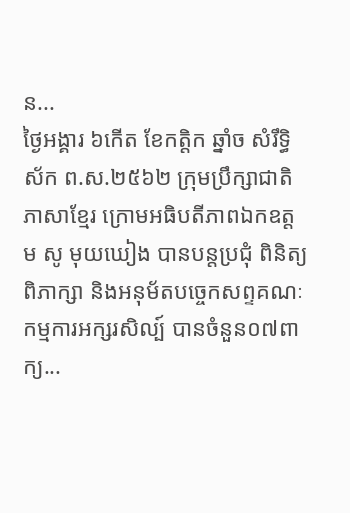ន...
ថ្ងៃអង្គារ ៦កើត ខែកត្តិក ឆ្នាំច សំរឹទ្ធិស័ក ព.ស.២៥៦២ ក្រុមប្រឹក្សាជាតិភាសាខ្មែរ ក្រោមអធិបតីភាពឯកឧត្តម សូ មុយឃៀង បានបន្តប្រជុំ ពិនិត្យ ពិភាក្សា និងអនុម័តបច្ចេកសព្ទគណៈកម្មការអក្សរសិល្ប៍ បានចំនួន០៧ពាក្យ...